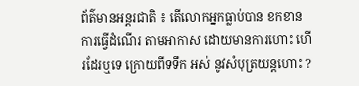ព័ត៌មានអន្តរជាតិ ៖ តើលោកអ្នកធ្លាប់បាន ខកខាន ការធ្វើដំណើរ តាមអាកាស ដោយមានការហោះ ហើរដែរឬទេ ក្រោយពីទទឹក អស់ នូវសំបុត្រយន្តហោះ ?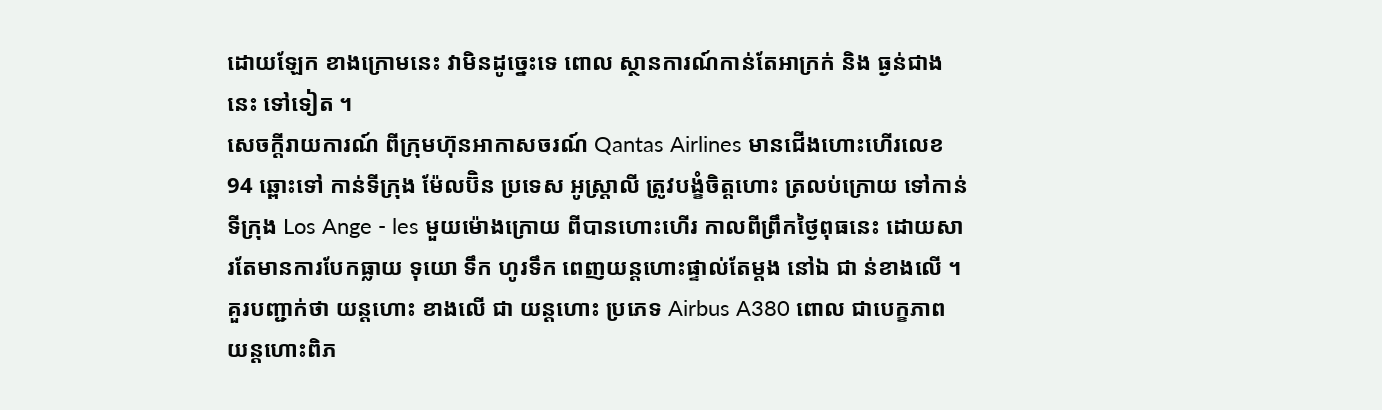ដោយឡែក ខាងក្រោមនេះ វាមិនដូច្នេះទេ ពោល ស្ថានការណ៍កាន់តែអាក្រក់ និង ធ្ងន់ជាងនេះ ទៅទៀត ។
សេចក្តីរាយការណ៍ ពីក្រុមហ៊ុនអាកាសចរណ៍ Qantas Airlines មានជើងហោះហើរលេខ 94 ឆ្ពោះទៅ កាន់ទីក្រុង ម៉ែលប៊ិន ប្រទេស អូស្រ្តាលី ត្រូវបង្ខំចិត្តហោះ ត្រលប់ក្រោយ ទៅកាន់ទីក្រុង Los Ange - les មួយម៉ោងក្រោយ ពីបានហោះហើរ កាលពីព្រឹកថ្ងៃពុធនេះ ដោយសារតែមានការបែកធ្លាយ ទុយោ ទឹក ហូរទឹក ពេញយន្តហោះផ្ទាល់តែម្តង នៅឯ ជា ន់ខាងលើ ។ គួរបញ្ជាក់ថា យន្តហោះ ខាងលើ ជា យន្តហោះ ប្រភេទ Airbus A380 ពោល ជាបេក្ខភាព យន្តហោះពិភ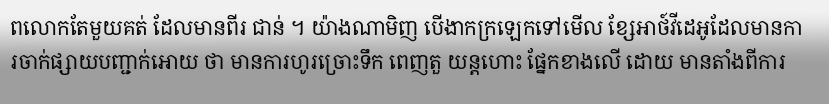ពលោកតែមួយគត់ ដែលមានពីរ ជាន់ ។ យ៉ាងណាមិញ បើងាកក្រឡេកទៅមើល ខ្សែអាថ៍វីដេអូដែលមានការចាក់ផ្សាយបញ្ជាក់អោយ ថា មានការហូរច្រោះទឹក ពេញតួ យន្តហោះ ផ្នែកខាងលើ ដោយ មានតាំងពីការ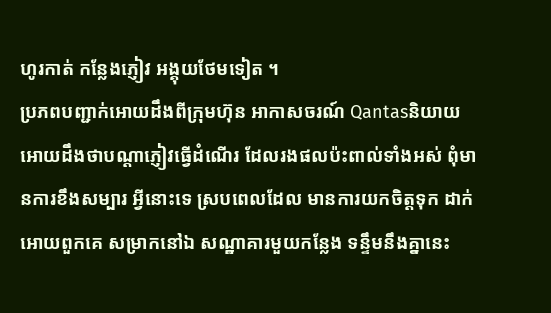ហូរកាត់ កន្លែងភ្ញៀវ អង្គុយថែមទៀត ។
ប្រភពបញ្ជាក់អោយដឹងពីក្រុមហ៊ុន អាកាសចរណ៍ Qantasនិយាយអោយដឹងថាបណ្តាភ្ញៀវធ្វើដំណើរ ដែលរងផលប៉ះពាល់ទាំងអស់ ពុំមានការខឹងសម្បារ អ្វីនោះទេ ស្របពេលដែល មានការយកចិត្តទុក ដាក់អោយពួកគេ សម្រាកនៅឯ សណ្ឋាគារមួយកន្លែង ទន្ទឹមនឹងគ្នានេះ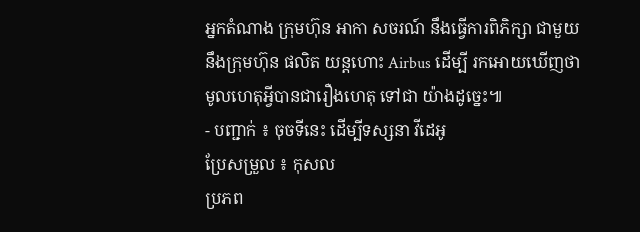អ្នកតំណាង ក្រុមហ៊ុន អាកា សចរណ៍ នឹងធ្វើការពិភិក្សា ជាមួយនឹងក្រុមហ៊ុន ផលិត យន្តហោះ Airbus ដើម្បី រកអោយឃើញថា មូលហេតុអ្វីបានជារឿងហេតុ ទៅជា យ៉ាងដូច្នេះ៕
- បញ្ជាក់ ៖ ចុចទីនេះ ដើម្បីទស្សនា វីដេអូ
ប្រែសម្រួល ៖ កុសល
ប្រភព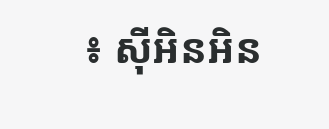៖ ស៊ីអិនអិន